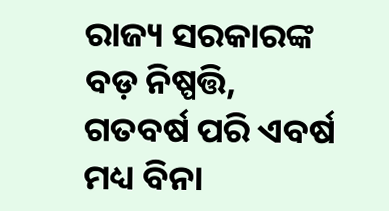ରାଜ୍ୟ ସରକାରଙ୍କ ବଡ଼ ନିଷ୍ପତ୍ତି, ଗତବର୍ଷ ପରି ଏବର୍ଷ ମଧ୍ୟ ବିନା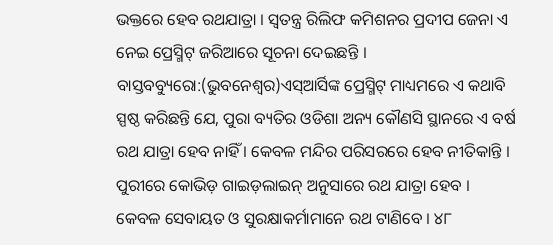ଭକ୍ତରେ ହେବ ରଥଯାତ୍ରା । ସ୍ୱତନ୍ତ୍ର ରିଲିଫ କମିଶନର ପ୍ରଦୀପ ଜେନା ଏ ନେଇ ପ୍ରେସ୍ମିଟ୍ ଜରିଆରେ ସୂଚନା ଦେଇଛନ୍ତି ।
ବାସ୍ତବବ୍ୟୁରୋ:(ଭୁବନେଶ୍ୱର)ଏସ୍ଆର୍ସିଙ୍କ ପ୍ରେସ୍ମିଟ୍ ମାଧ୍ୟମରେ ଏ କଥାବି ସ୍ପଷ୍ଠ କରିଛନ୍ତି ଯେ, ପୁରା ବ୍ୟତିର ଓଡିଶା ଅନ୍ୟ କୌଣସି ସ୍ଥାନରେ ଏ ବର୍ଷ ରଥ ଯାତ୍ରା ହେବ ନାହିଁ । କେବଳ ମନ୍ଦିର ପରିସରରେ ହେବ ନୀତିକାନ୍ତି । ପୁରୀରେ କୋଭିଡ଼ ଗାଇଡ଼ଲାଇନ୍ ଅନୁସାରେ ରଥ ଯାତ୍ରା ହେବ । କେବଳ ସେବାୟତ ଓ ସୁରକ୍ଷାକର୍ମାମାନେ ରଥ ଟାଣିବେ । ୪୮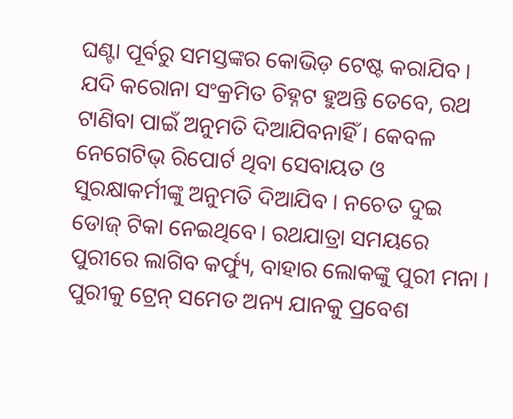ଘଣ୍ଟା ପୂର୍ବରୁ ସମସ୍ତଙ୍କର କୋଭିଡ଼ ଟେଷ୍ଟ କରାଯିବ । ଯଦି କରୋନା ସଂକ୍ରମିତ ଚିହ୍ନଟ ହୁଅନ୍ତି ତେବେ, ରଥ ଟାଣିବା ପାଇଁ ଅନୁମତି ଦିଆଯିବନାହିଁ । କେବଳ ନେଗେଟିଭ୍ ରିପୋର୍ଟ ଥିବା ସେବାୟତ ଓ ସୁରକ୍ଷାକର୍ମୀଙ୍କୁ ଅନୁମତି ଦିଆଯିବ । ନଚେତ ଦୁଇ ଡୋଜ୍ ଟିକା ନେଇଥିବେ। ରଥଯାତ୍ରା ସମୟରେ ପୁରୀରେ ଲାଗିବ କର୍ଫ୍ୟୁ, ବାହାର ଲୋକଙ୍କୁ ପୁରୀ ମନା । ପୁରୀକୁ ଟ୍ରେନ୍ ସମେତ ଅନ୍ୟ ଯାନକୁ ପ୍ରବେଶ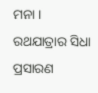ମନା ।
ରଥଯାତ୍ରାର ସିଧା ପ୍ରସାରଣ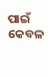ପାଇଁ କେବଳ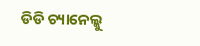ଡିଡି ଚ୍ୟାନେଲ୍କୁ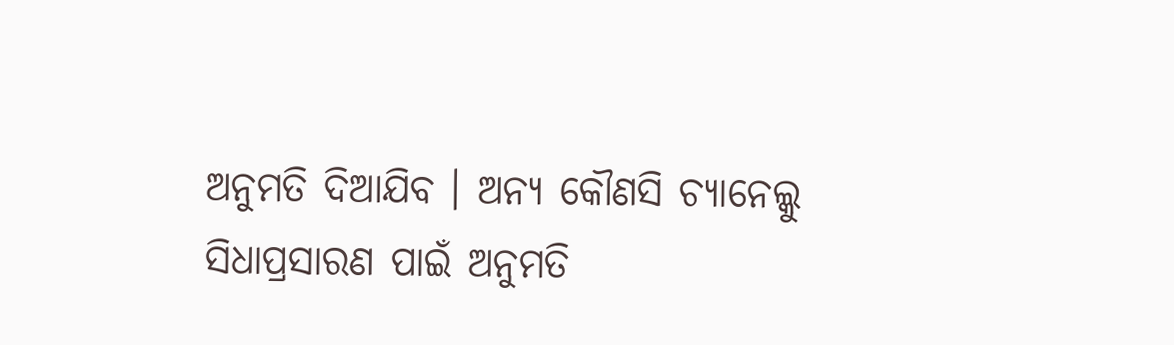ଅନୁମତି ଦିଆଯିବ । ଅନ୍ୟ କୌଣସି ଚ୍ୟାନେଲ୍କୁ ସିଧାପ୍ରସାରଣ ପାଇଁ ଅନୁମତି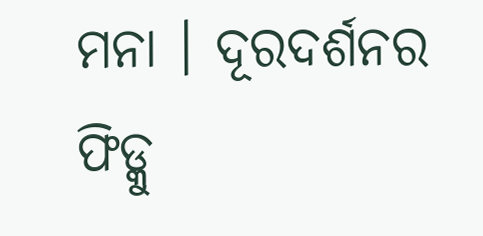ମନା । ଦୂରଦର୍ଶନର ଫିଡ୍କୁ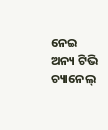ନେଇ ଅନ୍ୟ ଟିଭି ଚ୍ୟାନେଲ୍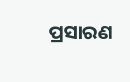ପ୍ରସାରଣ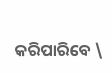କରିପାରିବେ \